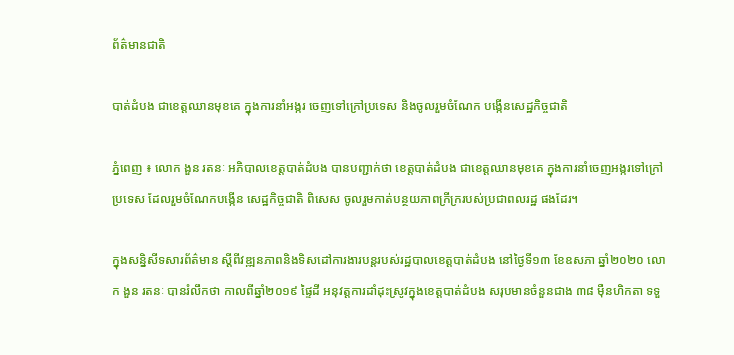ព័ត៌មានជាតិ

បាត់ដំបង ជាខេត្តឈានមុខគេ ក្នុងការនាំអង្ករ ចេញទៅក្រៅប្រទេស និងចូលរួមចំណែក បង្កើនសេដ្ឋកិច្ចជាតិ

ភ្នំពេញ ៖ លោក ងួន រតនៈ អភិបាលខេត្តបាត់ដំបង បានបញ្ជាក់ថា ខេត្តបាត់ដំបង ជាខេត្តឈានមុខគេ ក្នុងការនាំចេញអង្ករទៅក្រៅប្រទេស ដែលរួមចំណែកបង្កើន សេដ្ឋកិច្ចជាតិ ពិសេស ចូលរួមកាត់បន្ថយភាពក្រីក្ររបស់ប្រជាពលរដ្ឋ ផងដែរ។

ក្នុងសន្និសីទសារព័ត៌មាន ស្តីពីវឌ្ឍនភាពនិងទិសដៅការងារបន្តរបស់រដ្ឋបាលខេត្តបាត់ដំបង នៅថ្ងៃទី១៣ ខែឧសភា ឆ្នាំ២០២០ លោក ងួន រតនៈ បានរំលឹកថា កាលពីឆ្នាំ២០១៩ ផ្ទៃដី អនុវត្តការដាំដុះស្រូវក្នុងខេត្តបាត់ដំបង សរុបមានចំនួនជាង ៣៨ ម៉ឺនហិកតា ទទួ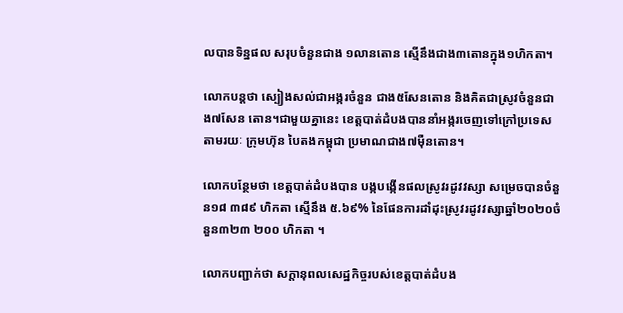លបានទិន្នផល សរុបចំនួនជាង ១លានតោន ស្មើនឹងជាង៣តោនក្នុង១ហិកតា។

លោកបន្ដថា ស្បៀងសល់ជាអង្ករចំនួន ជាង៥សែនតោន និងគិតជាស្រូវចំនួនជាង៧សែន តោន។ជាមួយគ្នានេះ ខេត្តបាត់ដំបងបាននាំអង្ករចេញទៅក្រៅប្រទេសតាមរយៈ ក្រុមហ៊ុន បៃតងកម្ពុជា ប្រមាណជាង៧ម៉ឺនតោន។

លោកបន្ថែមថា ខេត្តបាត់ដំបងបាន បង្កបង្កើនផលស្រូវរដូវវស្សា សម្រេចបានចំនួន១៨ ៣៨៩ ហិកតា ស្មើនឹង ៥.៦៩% នៃផែនការដាំដុះស្រូវរដូវវស្សាឆ្នាំ២០២០ចំនួន៣២៣ ២០០ ហិកតា ។

លោកបញ្ជាក់ថា សក្តានុពលសេដ្ឋកិច្ចរបស់ខេត្តបាត់ដំបង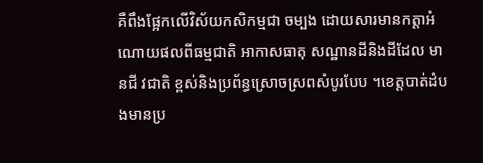គឺពឹងផ្អែកលើវិស័យកសិកម្មជា ចម្បង ដោយសារមានកត្តាអំណោយផលពីធម្មជាតិ អាកាសធាតុ សណ្ឋានដីនិងដីដែល មានជី វជាតិ ខ្ពស់និងប្រព័ន្ធស្រោចស្រពសំបូរបែប ។ខេត្តបាត់ដំបងមានប្រ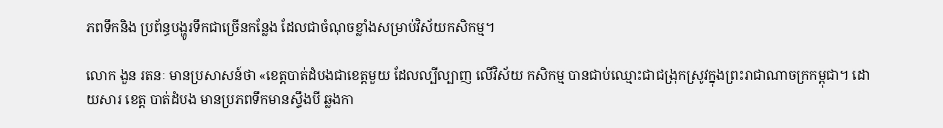ភពទឹកនិង ប្រព័ន្ធបង្ហូរទឹកជាច្រើនកន្លែង ដែលជាចំណុចខ្លាំងសម្រាប់វិស័យកសិកម្ម។

លោក ងួន រតនៈ មានប្រសាសន៍ថា «ខេត្តបាត់ដំបងជាខេត្តមួយ ដែលល្បីល្បាញ លើវិស័យ កសិកម្ម បានជាប់ឈ្មោះជាជង្រុកស្រូវក្នុងព្រះរាជាណាចក្រកម្ពុជា។ ដោយសារ ខេត្ត បាត់ដំបង មានប្រភពទឹកមានស្ទឹងបី ឆ្លងកា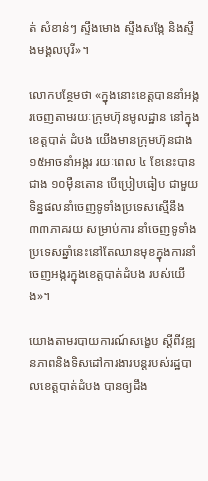ត់ សំខាន់ៗ ស្ទឹងមោង ស្ទឹងសង្កែ និងស្ទឹងមង្គលបុរី»។

លោកបន្ថែមថា «ក្នុងនោះខេត្តបាននាំអង្ករចេញតាមរយៈក្រុមហ៊ុនមូលដ្ឋាន នៅក្នុងខេត្តបាត់ ដំបង យើងមានក្រុមហ៊ុនជាង ១៥អាចនាំអង្ករ រយៈពេល ៤ ខែនេះបានជាង ១០ម៉ឺនតោន បើប្រៀបធៀប ជាមួយ ទិន្នផលនាំចេញទូទាំងប្រទេសស្មើនឹង៣៣ភាគរយ សម្រាប់ការ នាំចេញទូទាំងប្រទេសឆ្នាំនេះនៅតែឈានមុខក្នុងការនាំចេញអង្ករក្នុងខេត្តបាត់ដំបង របស់យើង»។

យោងតាមរបាយការណ៍សង្ខេប ស្តីពីវឌ្ឍនភាពនិងទិសដៅការងារបន្តរបស់រដ្ឋបាលខេត្តបាត់ដំបង បានឲ្យដឹង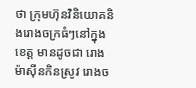ថា ក្រុមហ៊ុនវិនិយោគនិងរោងចក្រធំៗនៅក្នុងខេត្ត មានដូចជា រោងម៉ាស៊ីនកិនស្រូវ រោងច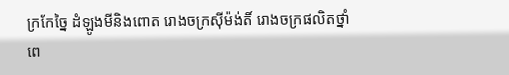ក្រកែច្នៃ ដំឡូងមីនិងពោត រោងចក្រស៊ីម៉ង់តិ៍ រោងចក្រផលិតថ្នាំពេ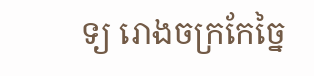ទ្យ រោងចក្រកែច្នៃ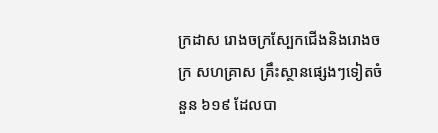ក្រដាស រោងចក្រស្បែកជើងនិងរោងចក្រ សហគ្រាស គ្រឹះស្ថានផ្សេងៗទៀតចំនួន ៦១៩ ដែលបា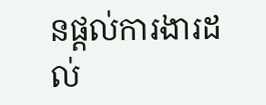នផ្តល់ការងារដល់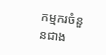កម្មករចំនួនជាង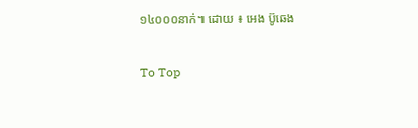១៤០០០នាក់៕ ដោយ ៖ អេង ប៊ូឆេង

To Top